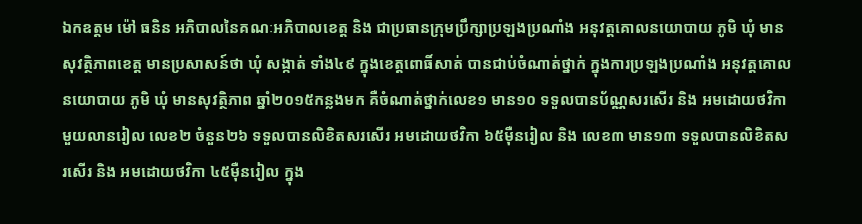ឯកឧត្តម ម៉ៅ ធនិន អភិបាលនៃគណៈអភិបាលខេត្ត និង ជាប្រធានក្រុមប្រឹក្សាប្រឡងប្រណាំង អនុវត្តគោលនយោបាយ ភូមិ ឃុំ មានសុវត្ថិភាពខេត្ត មានប្រសាសន៍ថា ឃុំ សង្កាត់ ទាំង៤៩ ក្នុងខេត្តពោធិ៍សាត់ បានជាប់ចំណាត់ថ្នាក់ ក្នុងការប្រឡងប្រណាំង អនុវត្តគោលនយោបាយ ភូមិ ឃុំ មានសុវត្ថិភាព ឆ្នាំ២០១៥កន្លងមក គឺចំណាត់ថ្នាក់លេខ១ មាន១០ ទទួលបានប័ណ្ណសរសើរ និង អមដោយថវិកា មួយលានរៀល លេខ២ ចំនួន២៦ ទទួលបានលិខិតសរសើរ អមដោយថវិកា ៦៥ម៉ឺនរៀល និង លេខ៣ មាន១៣ ទទួលបានលិខិតសរសើរ និង អមដោយថវិកា ៤៥ម៉ឺនរៀល ក្នុង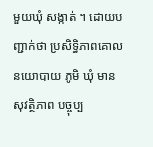មួយឃុំ សង្កាត់ ។ ដោយបញ្ជាក់ថា ប្រសិទ្ធិភាពគោលនយោបាយ ភូមិ ឃុំ មានសុវត្ថិភាព បច្ចុប្ប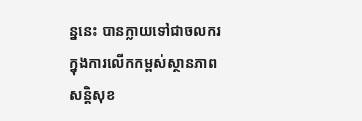ន្ននេះ បានក្លាយទៅជាចលករ ក្នុងការលើកកម្ពស់ស្ថានភាព សន្តិសុខ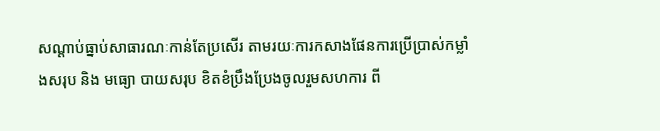សណ្តាប់ធ្នាប់សាធារណៈកាន់តែប្រសើរ តាមរយៈការកសាងផែនការប្រើប្រាស់កម្លាំងសរុប និង មធ្យោ បាយសរុប ខិតខំប្រឹងប្រែងចូលរួមសហការ ពី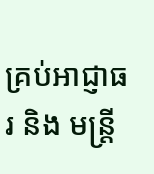គ្រប់អាជ្ញាធរ និង មន្ត្រី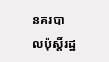នគរបាលប៉ុស្តិ៍រដ្ឋ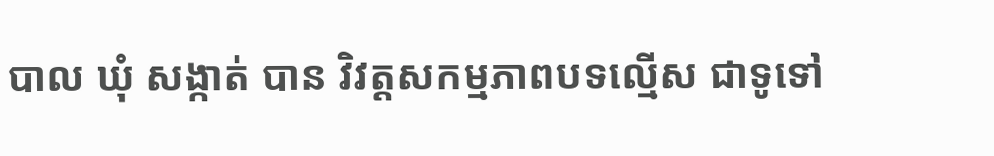បាល ឃុំ សង្កាត់ បាន វិវត្តសកម្មភាពបទល្មើស ជាទូទៅ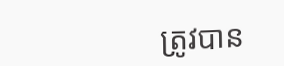ត្រូវបាន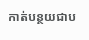កាត់បន្ថយជាប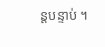ន្តបន្ទាប់ ។